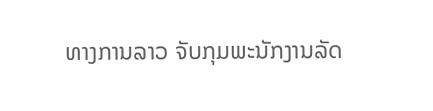ທາງການລາວ ຈັບກຸມພະນັກງານລັດ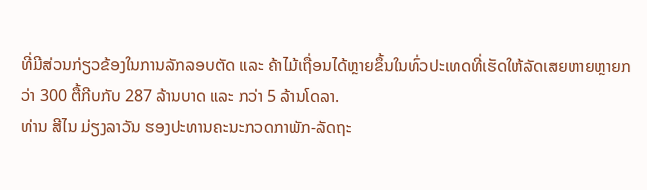ທີ່ມີສ່ວນກ່ຽວຂ້ອງໃນການລັກລອບຕັດ ແລະ ຄ້າໄມ້ເຖື່ອນໄດ້ຫຼາຍຂຶ້ນໃນທົ່ວປະເທດທີ່ເຮັດໃຫ້ລັດເສຍຫາຍຫຼາຍກວ່າ 300 ຕື້ກີບກັບ 287 ລ້ານບາດ ແລະ ກວ່າ 5 ລ້ານໂດລາ.
ທ່ານ ສີໄນ ມ່ຽງລາວັນ ຮອງປະທານຄະນະກວດກາພັກ-ລັດຖະ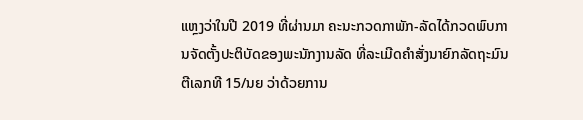ແຫຼງວ່າໃນປີ 2019 ທີ່ຜ່ານມາ ຄະນະກວດກາພັກ-ລັດໄດ້ກວດພົບການຈັດຕັ້ງປະຕິບັດຂອງພະນັກງານລັດ ທີ່ລະເມີດຄຳສັ່ງນາຍົກລັດຖະມົນຕີເລກທີ 15/ນຍ ວ່າດ້ວຍການ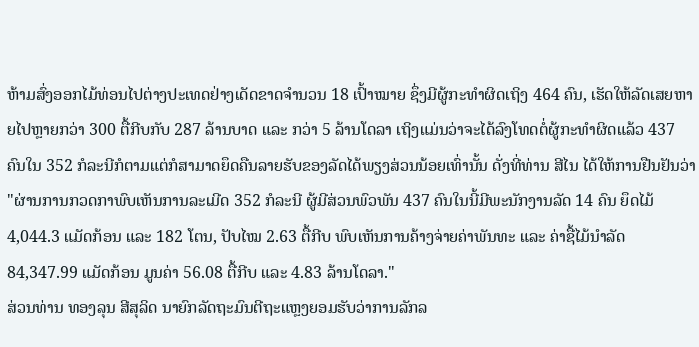ຫ້າມສົ່ງອອກໄມ້ທ່ອນໄປຕ່າງປະເທດຢ່າງເດັດຂາດຈຳນວນ 18 ເປົ້າໝາຍ ຊຶ່ງມີຜູ້ກະທຳຜິດເຖິງ 464 ຄົນ, ເຮັດໃຫ້ລັດເສຍຫາຍໄປຫຼາຍກວ່າ 300 ຕື້ກີບກັບ 287 ລ້ານບາດ ແລະ ກວ່າ 5 ລ້ານໂດລາ ເຖິງແມ່ນວ່າຈະໄດ້ລົງໂທດຕໍ່ຜູ້ກະທຳຜິດແລ້ວ 437 ຄົນໃນ 352 ກໍລະນີກໍຕາມແຕ່ກໍສາມາດຍຶດຄືນລາຍຮັບຂອງລັດໄດ້ພຽງສ່ວນນ້ອຍເທົ່ານັ້ນ ດັ່ງທີ່ທ່ານ ສີໄນ ໄດ້ໃຫ້ການຢືນຢັນວ່າ
"ຜ່ານການກວດກາພົບເຫັນການລະເມີດ 352 ກໍລະນີ ຜູ້ມີສ່ວນພົວພັນ 437 ຄົນໃນນີ້ມີພະນັກງານລັດ 14 ຄົນ ຍຶດໄມ້ 4,044.3 ແມັດກ້ອນ ແລະ 182 ໂຕນ, ປັບໄໝ 2.63 ຕື້ກີບ ພົບເຫັນການຄ້າງຈ່າຍຄ່າພັນທະ ແລະ ຄ່າຊື້ໄມ້ນຳລັດ 84,347.99 ແມັດກ້ອນ ມູນຄ່າ 56.08 ຕື້ກີບ ແລະ 4.83 ລ້ານໂດລາ."
ສ່ວນທ່ານ ທອງລຸນ ສີສຸລິດ ນາຍົກລັດຖະມົນຕີຖະແຫຼງຍອມຮັບວ່າການລັກລ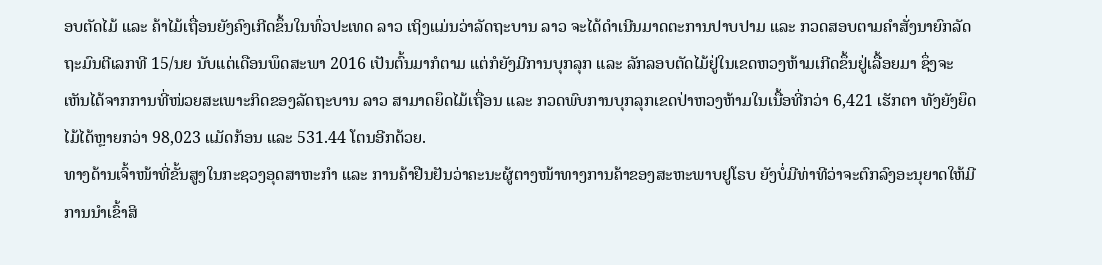ອບຕັດໄມ້ ແລະ ຄ້າໄມ້ເຖື່ອນຍັງຄົງເກີດຂຶ້ນໃນທົ່ວປະເທດ ລາວ ເຖິງແມ່ນວ່າລັດຖະບານ ລາວ ຈະໄດ້ດຳເນີນມາດຕະການປາບປາມ ແລະ ກວດສອບຕາມຄຳສັ່ງນາຍົກລັດຖະມົນຕີເລກທີ 15/ນຍ ນັບແຕ່ເດືອນພຶດສະພາ 2016 ເປັນຕົ້ນມາກໍຕາມ ແຕ່ກໍຍັງມີການບຸກລຸກ ແລະ ລັກລອບຕັດໄມ້ຢູ່ໃນເຂດຫວງຫ້າມເກີດຂຶ້ນຢູ່ເລື້ອຍມາ ຊຶ່ງຈະເຫັນໄດ້ຈາກການທີ່ໜ່ວຍສະເພາະກິດຂອງລັດຖະບານ ລາວ ສາມາດຍຶດໄມ້ເຖື່ອນ ແລະ ກວດພົບການບຸກລຸກເຂດປ່າຫວງຫ້າມໃນເນື້ອທີ່ກວ່າ 6,421 ເຮັກຕາ ທັງຍັງຍຶດໄມ້ໄດ້ຫຼາຍກວ່າ 98,023 ແມັດກ້ອນ ແລະ 531.44 ໂຕນອີກດ້ວຍ.
ທາງດ້ານເຈົ້າໜ້າທີ່ຂັ້ນສູງໃນກະຊວງອຸດສາຫະກຳ ແລະ ການຄ້າຢືນຢັນວ່າຄະນະຜູ້ຕາງໜ້າທາງການຄ້າຂອງສະຫະພາບຢູໂຣບ ຍັງບໍ່ມີທ່າທີວ່າຈະຕົກລົງອະນຸຍາດໃຫ້ມີການນຳເຂົ້າສິ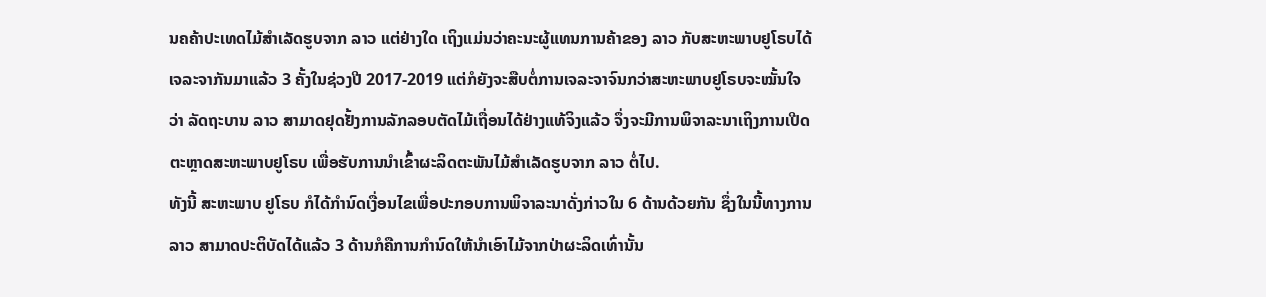ນຄຄ້າປະເທດໄມ້ສຳເລັດຮູບຈາກ ລາວ ແຕ່ຢ່າງໃດ ເຖິງແມ່ນວ່າຄະນະຜູ້ແທນການຄ້າຂອງ ລາວ ກັບສະຫະພາບຢູໂຣບໄດ້ເຈລະຈາກັນມາແລ້ວ 3 ຄັ້ງໃນຊ່ວງປີ 2017-2019 ແຕ່ກໍຍັງຈະສືບຕໍ່ການເຈລະຈາຈົນກວ່າສະຫະພາບຢູໂຣບຈະໝັ້ນໃຈວ່າ ລັດຖະບານ ລາວ ສາມາດຢຸດຢັ້ງການລັກລອບຕັດໄມ້ເຖື່ອນໄດ້ຢ່າງແທ້ຈິງແລ້ວ ຈຶ່ງຈະມີການພິຈາລະນາເຖິງການເປີດຕະຫຼາດສະຫະພາບຢູໂຣບ ເພື່ອຮັບການນຳເຂົ້າຜະລິດຕະພັນໄມ້ສຳເລັດຮູບຈາກ ລາວ ຕໍ່ໄປ.
ທັງນີ້ ສະຫະພາບ ຢູໂຣບ ກໍໄດ້ກຳນົດເງື່ອນໄຂເພື່ອປະກອບການພິຈາລະນາດັ່ງກ່າວໃນ 6 ດ້ານດ້ວຍກັນ ຊຶ່ງໃນນີ້ທາງການ ລາວ ສາມາດປະຕິບັດໄດ້ແລ້ວ 3 ດ້ານກໍຄືການກຳນົດໃຫ້ນຳເອົາໄມ້ຈາກປ່າຜະລິດເທົ່ານັ້ນ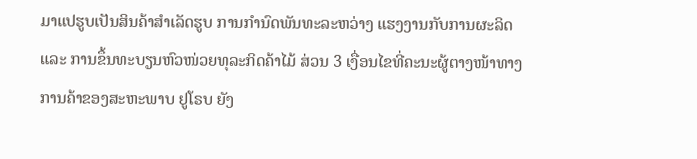ມາແປຮູບເປັນສິນຄ້າສຳເລັດຮູບ ການກຳນົດພັນທະລະຫວ່າງ ແຮງງານກັບການຜະລິດ ແລະ ການຂຶ້ນທະບຽນຫົວໜ່ວຍທຸລະກິດຄ້າໄມ້ ສ່ວນ 3 ເງື່ອນໄຂທີ່ຄະນະຜູ້ຕາງໜ້າທາງການຄ້າຂອງສະຫະພາບ ຢູໂຣບ ຍັງ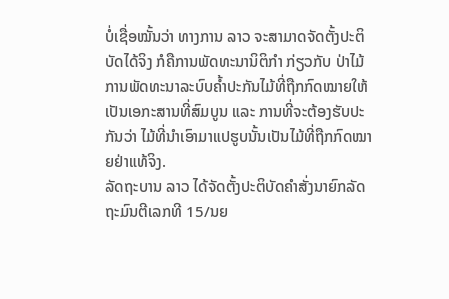ບໍ່ເຊື່ອໝັ້ນວ່າ ທາງການ ລາວ ຈະສາມາດຈັດຕັ້ງປະຕິບັດໄດ້ຈິງ ກໍຄືການພັດທະນານິຕິກຳ ກ່ຽວກັບ ປ່າໄມ້ ການພັດທະນາລະບົບຄ້ຳປະກັນໄມ້ທີ່ຖືກກົດໝາຍໃຫ້ເປັນເອກະສານທີ່ສົມບູນ ແລະ ການທີ່ຈະຕ້ອງຮັບປະກັນວ່າ ໄມ້ທີ່ນຳເອົາມາແປຮູບນັ້ນເປັນໄມ້ທີ່ຖືກກົດໝາຍຢ່າແທ້ຈິງ.
ລັດຖະບານ ລາວ ໄດ້ຈັດຕັ້ງປະຕິບັດຄຳສັ່ງນາຍົກລັດຖະມົນຕີເລກທີ 15/ນຍ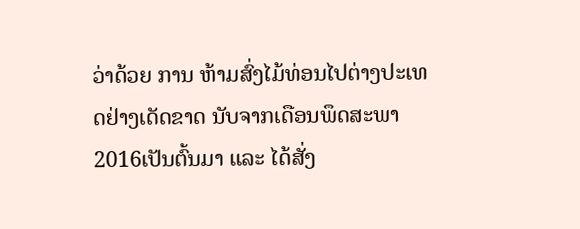ວ່າດ້ວຍ ການ ຫ້າມສົ່ງໄມ້ທ່ອນໄປຕ່າງປະເທດຢ່າງເດັດຂາດ ນັບຈາກເດືອນພຶດສະພາ 2016ເປັນຕົ້ນມາ ແລະ ໄດ້ສັ່ງ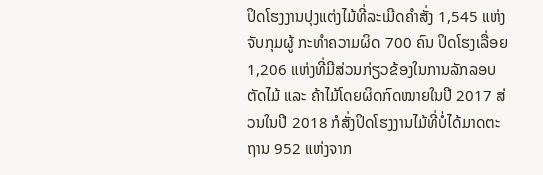ປິດໂຮງງານປຸງແຕ່ງໄມ້ທີ່ລະເມີດຄຳສັ່ງ 1,545 ແຫ່ງ ຈັບກຸມຜູ້ ກະທຳຄວາມຜິດ 700 ຄົນ ປິດໂຮງເລື່ອຍ 1,206 ແຫ່ງທີ່ມີສ່ວນກ່ຽວຂ້ອງໃນການລັກລອບຕັດໄມ້ ແລະ ຄ້າໄມ້ໂດຍຜິດກົດໝາຍໃນປີ 2017 ສ່ວນໃນປີ 2018 ກໍສັ່ງປິດໂຮງງານໄມ້ທີ່ບໍ່ໄດ້ມາດຕະຖານ 952 ແຫ່ງຈາກ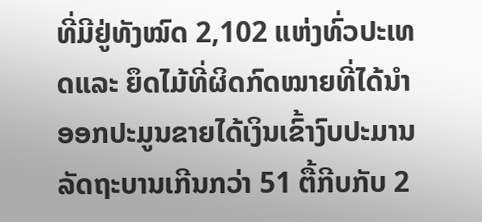ທີ່ມີຢູ່ທັງໝົດ 2,102 ແຫ່ງທົ່ວປະເທດແລະ ຍຶດໄມ້ທີ່ຜິດກົດໝາຍທີ່ໄດ້ນຳອອກປະມູນຂາຍໄດ້ເງິນເຂົ້າງົບປະມານລັດຖະບານເກີນກວ່າ 51 ຕື້ກີບກັບ 2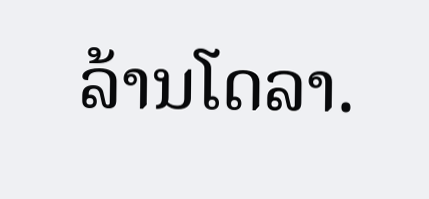ລ້ານໂດລາ.